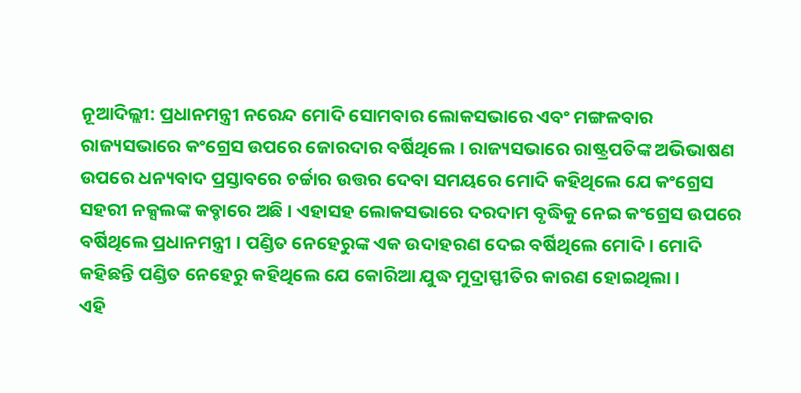ନୂଆଦିଲ୍ଲୀ: ପ୍ରଧାନମନ୍ତ୍ରୀ ନରେନ୍ଦ ମୋଦି ସୋମବାର ଲୋକସଭାରେ ଏବଂ ମଙ୍ଗଳବାର ରାଜ୍ୟସଭାରେ କଂଗ୍ରେସ ଉପରେ ଜୋରଦାର ବର୍ଷିଥିଲେ । ରାଜ୍ୟସଭାରେ ରାଷ୍ଟ୍ରପତିଙ୍କ ଅଭିଭାଷଣ ଉପରେ ଧନ୍ୟବାଦ ପ୍ରସ୍ତାବରେ ଚର୍ଚ୍ଚାର ଉତ୍ତର ଦେବା ସମୟରେ ମୋଦି କହିଥିଲେ ଯେ କଂଗ୍ରେସ ସହରୀ ନକ୍ସଲଙ୍କ କବ୍ଚାରେ ଅଛି । ଏହାସହ ଲୋକସଭାରେ ଦରଦାମ ବୃଦ୍ଧିକୁ ନେଇ କଂଗ୍ରେସ ଉପରେ ବର୍ଷିଥିଲେ ପ୍ରଧାନମନ୍ତ୍ରୀ । ପଣ୍ଡିତ ନେହେରୁଙ୍କ ଏକ ଉଦାହରଣ ଦେଇ ବର୍ଷିଥିଲେ ମୋଦି । ମୋଦି କହିଛନ୍ତି ପଣ୍ଡିତ ନେହେରୁ କହିଥିଲେ ଯେ କୋରିଆ ଯୁଦ୍ଧ ମୁଦ୍ରାସ୍ଫୀତିର କାରଣ ହୋଇଥିଲା ।
ଏହି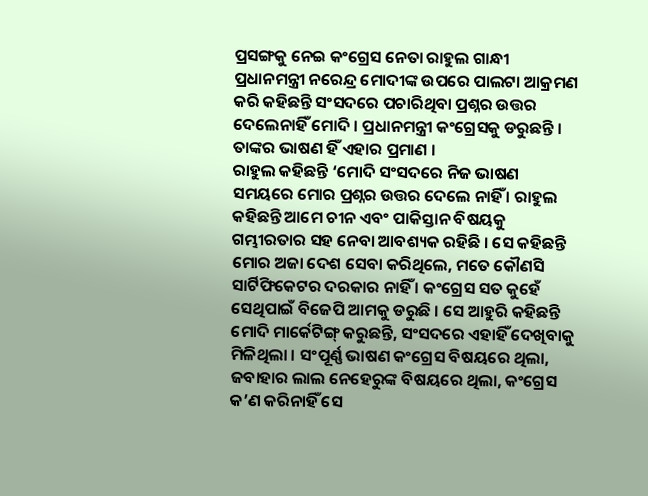ପ୍ରସଙ୍ଗକୁ ନେଇ କଂଗ୍ରେସ ନେତା ରାହୁଲ ଗାନ୍ଧୀ ପ୍ରଧାନମନ୍ତ୍ରୀ ନରେନ୍ଦ୍ର ମୋଦୀଙ୍କ ଉପରେ ପାଲଟା ଆକ୍ରମଣ କରି କହିଛନ୍ତି ସଂସଦରେ ପଚାରିଥିବା ପ୍ରଶ୍ନର ଉତ୍ତର ଦେଲେନାହିଁ ମୋଦି । ପ୍ରଧାନମନ୍ତ୍ରୀ କଂଗ୍ରେସକୁ ଡରୁଛନ୍ତି । ତାଙ୍କର ଭାଷଣ ହିଁ ଏହାର ପ୍ରମାଣ ।
ରାହୁଲ କହିଛନ୍ତି ‘ମୋଦି ସଂସଦରେ ନିଜ ଭାଷଣ ସମୟରେ ମୋର ପ୍ରଶ୍ନର ଉତ୍ତର ଦେଲେ ନାହିଁ । ରାହୁଲ କହିଛନ୍ତି ଆମେ ଚୀନ ଏବଂ ପାକିସ୍ତାନ ବିଷୟକୁ ଗମ୍ଭୀରତାର ସହ ନେବା ଆବଶ୍ୟକ ରହିଛି । ସେ କହିଛନ୍ତି ମୋର ଅଜା ଦେଶ ସେବା କରିଥିଲେ, ମତେ କୌଣସି ସାର୍ଟିଫିକେଟର ଦରକାର ନାହିଁ । କଂଗ୍ରେସ ସତ କୁହେଁ ସେଥିପାଇଁ ବିଜେପି ଆମକୁ ଡରୁଛି । ସେ ଆହୁରି କହିଛନ୍ତି ମୋଦି ମାର୍କେଟିଙ୍ଗ୍ କରୁଛନ୍ତି, ସଂସଦରେ ଏହାହିଁ ଦେଖିବାକୁ ମିଳିଥିଲା । ସଂପୂର୍ଣ୍ଣ ଭାଷଣ କଂଗ୍ରେସ ବିଷୟରେ ଥିଲା, ଜବାହାର ଲାଲ ନେହେରୁଙ୍କ ବିଷୟରେ ଥିଲା, କଂଗ୍ରେସ କ’ଣ କରିନାହିଁ ସେ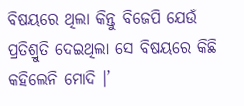ବିଷୟରେ ଥିଲା କିନ୍ତୁ ବିଜେପି ଯେଉଁ ପ୍ରତିଶ୍ରୁତି ଦେଇଥିଲା ସେ ବିଷୟରେ କିଛି କହିଲେନି ମୋଦି ।’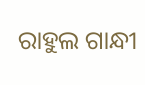ରାହୁଲ ଗାନ୍ଧୀ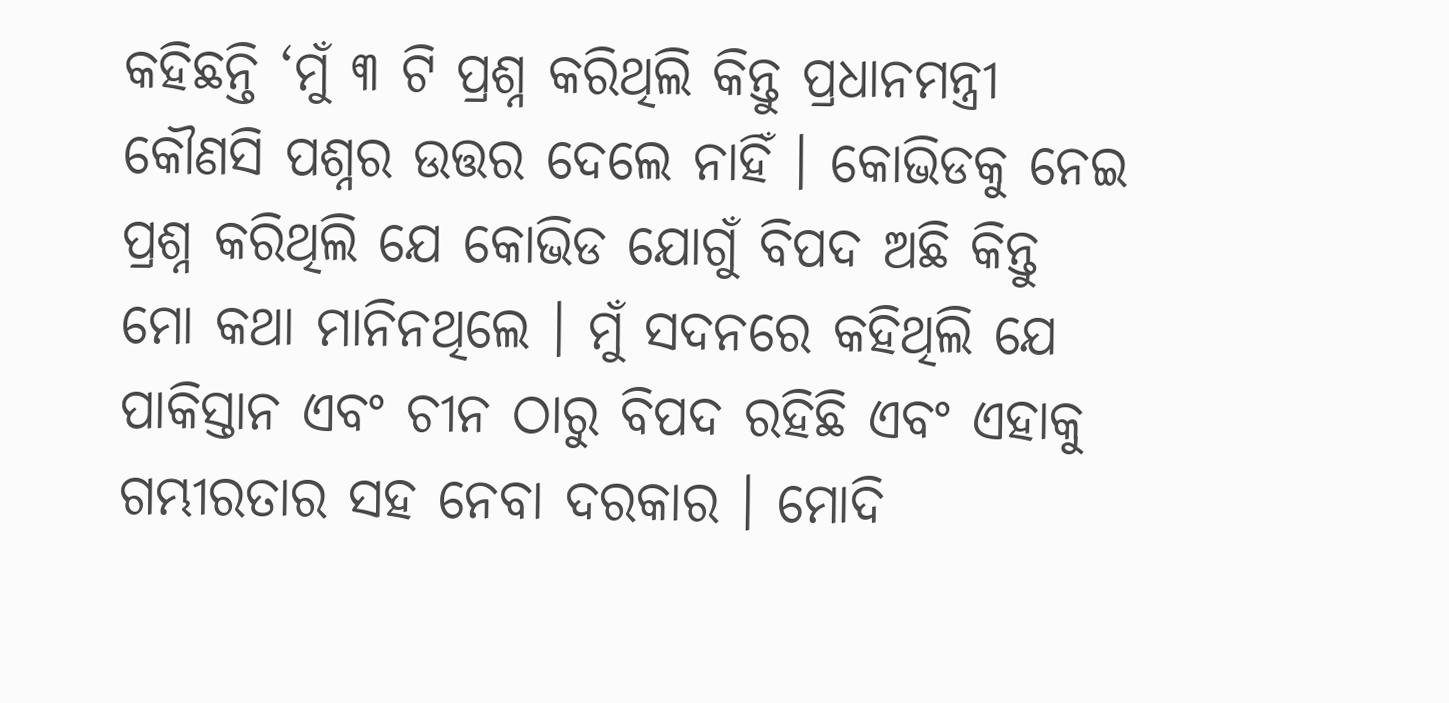କହିଛନ୍ତି ‘ମୁଁ ୩ ଟି ପ୍ରଶ୍ନ କରିଥିଲି କିନ୍ତୁ ପ୍ରଧାନମନ୍ତ୍ରୀ କୌଣସି ପଶ୍ନର ଉତ୍ତର ଦେଲେ ନାହିଁ । କୋଭିଡକୁ ନେଇ ପ୍ରଶ୍ନ କରିଥିଲି ଯେ କୋଭିଡ ଯୋଗୁଁ ବିପଦ ଅଛି କିନ୍ତୁ ମୋ କଥା ମାନିନଥିଲେ । ମୁଁ ସଦନରେ କହିଥିଲି ଯେ ପାକିସ୍ତାନ ଏବଂ ଚୀନ ଠାରୁ ବିପଦ ରହିଛି ଏବଂ ଏହାକୁ ଗମ୍ଭୀରତାର ସହ ନେବା ଦରକାର । ମୋଦି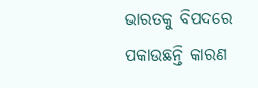ଭାରତକୁ ବିପଦରେ ପକାଉଛନ୍ତି କାରଣ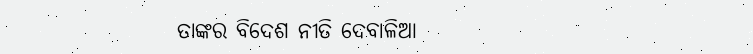ତାଙ୍କର ବିଦେଶ ନୀତି ଦେବାଳିଆ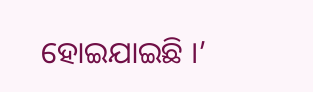ହୋଇଯାଇଛି ।’